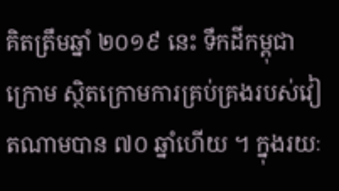គិតត្រឹមឆ្នាំ ២០១៩ នេះ ទឹកដីកម្ពុជាក្រោម ស្ថិតក្រោមការគ្រប់គ្រងរបស់វៀតណាមបាន ៧០ ឆ្នាំហើយ ។ ក្នុងរយៈ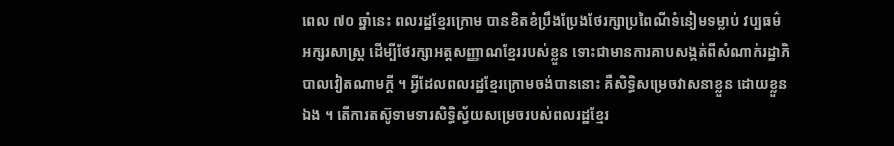ពេល ៧០ ឆ្នាំនេះ ពលរដ្ឋខ្មែរក្រោម បានខិតខំប្រឹងប្រែងថែរក្សាប្រពៃណីទំនៀមទម្លាប់ វប្បធម៌ អក្សរសាស្ត្រ ដើម្បីថែរក្សាអត្តសញ្ញាណខ្មែររបស់ខ្លួន ទោះជាមានការគាបសង្កត់ពីសំណាក់រដ្ឋាភិបាលវៀតណាមក្ដី ។ អ្វីដែលពលរដ្ឋខ្មែរក្រោមចង់បាននោះ គឺសិទ្ធិសម្រេចវាសនាខ្លួន ដោយខ្លួនឯង ។ តើការតស៊ូទាមទារសិទ្ធិស្វ័យសម្រេចរបស់ពលរដ្ឋខ្មែរ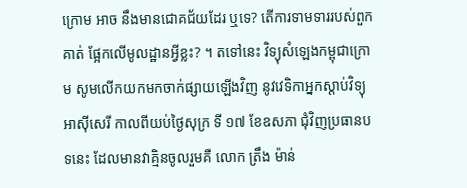ក្រោម អាច នឹងមានជោគជ័យដែរ ឬទេ? តើការទាមទាររបស់ពួកគាត់ ផ្អែកលើមូលដ្ឋានអ្វីខ្លះ? ។ តទៅនេះ វិទ្យុសំឡេងកម្ពុជាក្រោម សូមលើកយកមកចាក់ផ្សាយឡើងវិញ នូវវេទិកាអ្នកស្ដាប់វិទ្យុអាស៊ីសេរី កាលពីយប់ថ្ងៃសុក្រ ទី ១៧ ខែឧសភា ជុំវិញប្រធានបទនេះ ដែលមានវាគ្មិនចូលរួមគឺ លោក ត្រឹង ម៉ាន់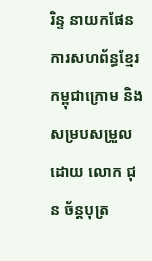រិន្ទ នាយកផែនការសហព័ន្ធខ្មែរកម្ពុជាក្រោម និងសម្របសម្រួលដោយ លោក ជុន ច័ន្តបុត្រ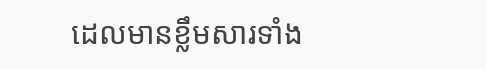ដេលមានខ្លឹមសារទាំង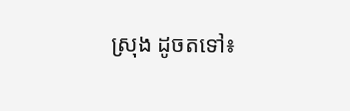ស្រុង ដូចតទៅ៖